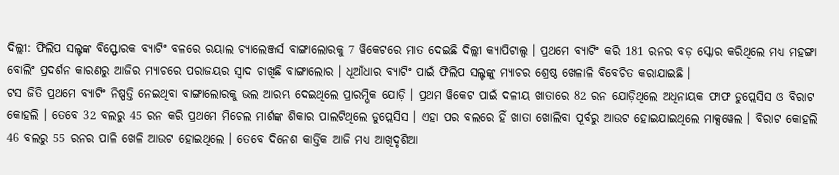ଦିଲ୍ଲୀ: ଫିଲିପ ସଲ୍ଟଙ୍କ ବିସ୍ଫୋରକ ବ୍ୟାଟିଂ ବଳରେ ରୟାଲ ଚ୍ୟାଲେଞ୍ଜର୍ସ ବାଙ୍ଗାଲୋରକୁ 7 ୱିକେଟରେ ମାତ ଦେଇଛି ଦିଲ୍ଲୀ କ୍ୟାପିଟାଲ୍ସ । ପ୍ରଥମେ ବ୍ୟାଟିଂ କରି 181 ରନର ବଡ଼ ସ୍କୋର କରିଥିଲେ ମଧ୍ୟ ମହଙ୍ଗା ବୋଲିଂ ପ୍ରଦର୍ଶନ କାରଣରୁ ଆଜିର ମ୍ୟାଚରେ ପରାଜୟର ସ୍ବାଦ ଚାଖିଛି ବାଙ୍ଗାଲୋର । ଧୂଆଁଧାର ବ୍ୟାଟିଂ ପାଇଁ ଫିଲିପ ସଲ୍ଟଙ୍କୁ ମ୍ୟାଚର ଶ୍ରେଷ୍ଠ ଖେଳାଳି ବିବେଚିତ କରାଯାଇଛି ।
ଟସ ଜିତି ପ୍ରଥମେ ବ୍ୟାଟିଂ ନିଷ୍ପତ୍ତି ନେଇଥିବା ବାଙ୍ଗାଲୋରକୁ ଭଲ ଆରମ୍ଭ ଦେଇଥିଲେ ପ୍ରାରମ୍ଭିକ ଯୋଡ଼ି । ପ୍ରଥମ ୱିକେଟ ପାଇଁ ଦଳୀୟ ଖାତାରେ 82 ରନ ଯୋଡ଼ିଥିଲେ ଅଧିନାୟକ ଫାଫ ଡୁପ୍ଲେସିସ ଓ ବିରାଟ କୋହଲି । ତେବେ 32 ବଲରୁ 45 ରନ କରି ପ୍ରଥମେ ମିଚେଲ ମାର୍ଶଙ୍କ ଶିକାର ପାଲଟିଥିଲେ ଡୁପ୍ଲେସିସ । ଏହା ପର ବଲରେ ହିଁ ଖାତା ଖୋଲିବା ପୂର୍ବରୁ ଆଉଟ ହୋଇଯାଇଥିଲେ ମାକ୍ସୱେଲ । ବିରାଟ କୋହଲି 46 ବଲରୁ 55 ରନର ପାଳି ଖେଳି ଆଉଟ ହୋଇଥିଲେ । ତେବେ ଦିନେଶ କାର୍ତ୍ତିକ ଆଜି ମଧ୍ୟ ଆଖିଦୃଶିଆ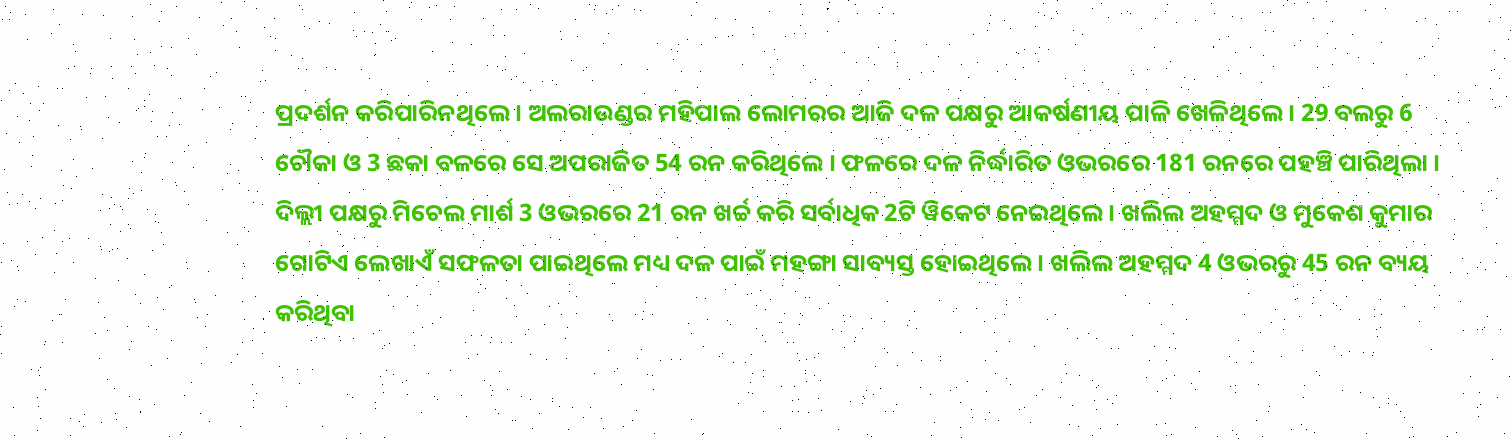ପ୍ରଦର୍ଶନ କରିପାରିନଥିଲେ । ଅଲରାଉଣ୍ଡର ମହିପାଲ ଲୋମରର ଆଜି ଦଳ ପକ୍ଷରୁ ଆକର୍ଷଣୀୟ ପାଳି ଖେଳିଥିଲେ । 29 ବଲରୁ 6 ଚୌକା ଓ 3 ଛକା ବଳରେ ସେ ଅପରାଜିତ 54 ରନ କରିଥିଲେ । ଫଳରେ ଦଳ ନିର୍ଦ୍ଧାରିତ ଓଭରରେ 181 ରନରେ ପହଞ୍ଚି ପାରିଥିଲା ।
ଦିଲ୍ଲୀ ପକ୍ଷରୁ ମିଚେଲ ମାର୍ଶ 3 ଓଭରରେ 21 ରନ ଖର୍ଚ୍ଚ କରି ସର୍ବାଧିକ 2ଟି ୱିକେଟ ନେଇଥିଲେ । ଖଲିଲ ଅହମ୍ମଦ ଓ ମୁକେଶ କୁମାର ଗୋଟିଏ ଲେଖାଏଁ ସଫଳତା ପାଇଥିଲେ ମଧ୍ୟ ଦଳ ପାଇଁ ମହଙ୍ଗା ସାବ୍ୟସ୍ତ ହୋଇଥିଲେ । ଖଲିଲ ଅହମ୍ମଦ 4 ଓଭରରୁ 45 ରନ ବ୍ୟୟ କରିଥିବା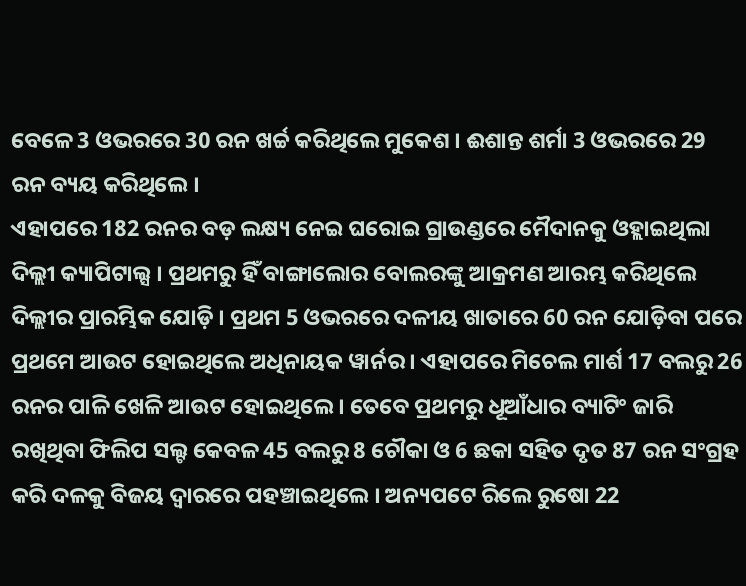ବେଳେ 3 ଓଭରରେ 30 ରନ ଖର୍ଚ୍ଚ କରିଥିଲେ ମୁକେଶ । ଈଶାନ୍ତ ଶର୍ମା 3 ଓଭରରେ 29 ରନ ବ୍ୟୟ କରିଥିଲେ ।
ଏହାପରେ 182 ରନର ବଡ଼ ଲକ୍ଷ୍ୟ ନେଇ ଘରୋଇ ଗ୍ରାଉଣ୍ଡରେ ମୈଦାନକୁ ଓହ୍ଲାଇଥିଲା ଦିଲ୍ଲୀ କ୍ୟାପିଟାଲ୍ସ । ପ୍ରଥମରୁ ହିଁ ବାଙ୍ଗାଲୋର ବୋଲରଙ୍କୁ ଆକ୍ରମଣ ଆରମ୍ଭ କରିଥିଲେ ଦିଲ୍ଲୀର ପ୍ରାରମ୍ଭିକ ଯୋଡ଼ି । ପ୍ରଥମ 5 ଓଭରରେ ଦଳୀୟ ଖାତାରେ 60 ରନ ଯୋଡ଼ିବା ପରେ ପ୍ରଥମେ ଆଉଟ ହୋଇଥିଲେ ଅଧିନାୟକ ୱାର୍ନର । ଏହାପରେ ମିଚେଲ ମାର୍ଶ 17 ବଲରୁ 26 ରନର ପାଳି ଖେଳି ଆଉଟ ହୋଇଥିଲେ । ତେବେ ପ୍ରଥମରୁ ଧୂଆଁଧାର ବ୍ୟାଟିଂ ଜାରି ରଖିଥିବା ଫିଲିପ ସଲ୍ଟ କେବଳ 45 ବଲରୁ 8 ଚୌକା ଓ 6 ଛକା ସହିତ ଦୃତ 87 ରନ ସଂଗ୍ରହ କରି ଦଳକୁ ବିଜୟ ଦ୍ବାରରେ ପହଞ୍ଚାଇଥିଲେ । ଅନ୍ୟପଟେ ରିଲେ ରୁଷୋ 22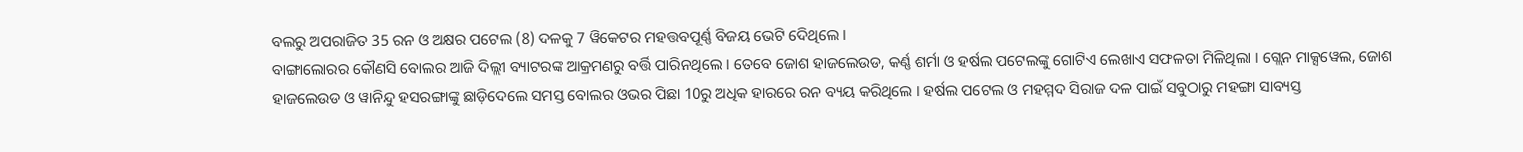ବଲରୁ ଅପରାଜିତ 35 ରନ ଓ ଅକ୍ଷର ପଟେଲ (8) ଦଳକୁ 7 ୱିକେଟର ମହତ୍ତବପୂର୍ଣ୍ଣ ବିଜୟ ଭେଟି ଦେିଥିଲେ ।
ବାଙ୍ଗାଲୋରର କୌଣସି ବୋଲର ଆଜି ଦିଲ୍ଲୀ ବ୍ୟାଟରଙ୍କ ଆକ୍ରମଣରୁ ବର୍ତ୍ତି ପାରିନଥିଲେ । ତେବେ ଜୋଶ ହାଜଲେଉଡ, କର୍ଣ୍ଣ ଶର୍ମା ଓ ହର୍ଷଲ ପଟେଲଙ୍କୁ ଗୋଟିଏ ଲେଖାଏ ସଫଳତା ମିଳିଥିଲା । ଗ୍ଲେନ ମାକ୍ସୱେଲ, ଜୋଶ ହାଜଲେଉଡ ଓ ୱାନିନ୍ଦୁ ହସରଙ୍ଗାଙ୍କୁ ଛାଡ଼ିଦେଲେ ସମସ୍ତ ବୋଲର ଓଭର ପିଛା 10ରୁ ଅଧିକ ହାରରେ ରନ ବ୍ୟୟ କରିଥିଲେ । ହର୍ଷଲ ପଟେଲ ଓ ମହମ୍ମଦ ସିରାଜ ଦଳ ପାଇଁ ସବୁଠାରୁ ମହଙ୍ଗା ସାବ୍ୟସ୍ତ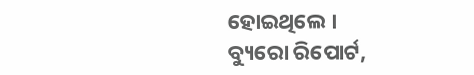ହୋଇଥିଲେ ।
ବ୍ୟୁରୋ ରିପୋର୍ଟ,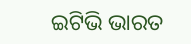ଇଟିଭି ଭାରତ